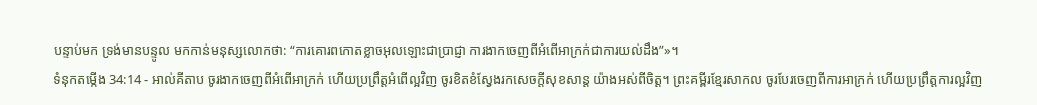បន្ទាប់មក ទ្រង់មានបន្ទូល មកកាន់មនុស្សលោកថា: “ការគោរពកោតខ្លាចអុលឡោះជាប្រាជ្ញា ការងាកចេញពីអំពើអាក្រក់ជាការយល់ដឹង”»។
ទំនុកតម្កើង 34:14 - អាល់គីតាប ចូរងាកចេញពីអំពើអាក្រក់ ហើយប្រព្រឹត្តអំពើល្អវិញ ចូរខិតខំស្វែងរកសេចក្ដីសុខសាន្ត យ៉ាងអស់ពីចិត្ត។ ព្រះគម្ពីរខ្មែរសាកល ចូរបែរចេញពីការអាក្រក់ ហើយប្រព្រឹត្តការល្អវិញ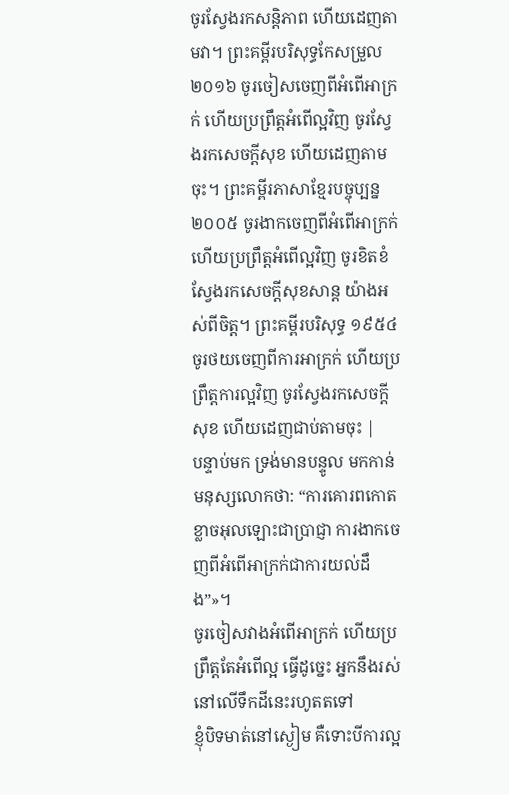ចូរស្វែងរកសន្តិភាព ហើយដេញតាមវា។ ព្រះគម្ពីរបរិសុទ្ធកែសម្រួល ២០១៦ ចូរចៀសចេញពីអំពើអាក្រក់ ហើយប្រព្រឹត្តអំពើល្អវិញ ចូរស្វែងរកសេចក្ដីសុខ ហើយដេញតាមចុះ។ ព្រះគម្ពីរភាសាខ្មែរបច្ចុប្បន្ន ២០០៥ ចូរងាកចេញពីអំពើអាក្រក់ ហើយប្រព្រឹត្តអំពើល្អវិញ ចូរខិតខំស្វែងរកសេចក្ដីសុខសាន្ត យ៉ាងអស់ពីចិត្ត។ ព្រះគម្ពីរបរិសុទ្ធ ១៩៥៤ ចូរថយចេញពីការអាក្រក់ ហើយប្រព្រឹត្តការល្អវិញ ចូរស្វែងរកសេចក្ដីសុខ ហើយដេញជាប់តាមចុះ |
បន្ទាប់មក ទ្រង់មានបន្ទូល មកកាន់មនុស្សលោកថា: “ការគោរពកោតខ្លាចអុលឡោះជាប្រាជ្ញា ការងាកចេញពីអំពើអាក្រក់ជាការយល់ដឹង”»។
ចូរចៀសវាងអំពើអាក្រក់ ហើយប្រព្រឹត្តតែអំពើល្អ ធ្វើដូច្នេះ អ្នកនឹងរស់នៅលើទឹកដីនេះរហូតតទៅ
ខ្ញុំបិទមាត់នៅស្ងៀម គឺទោះបីការល្អ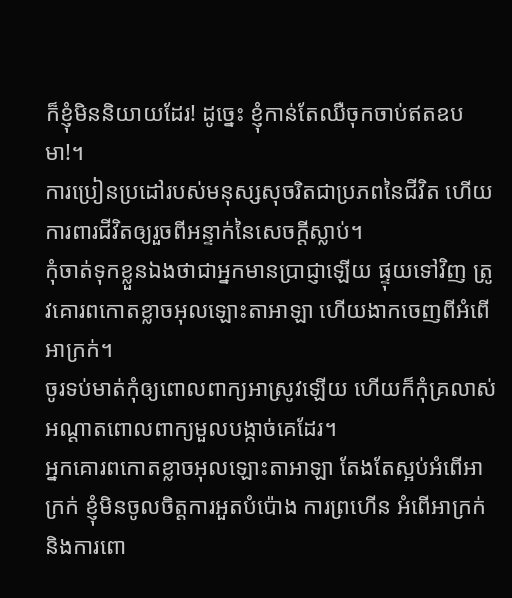ក៏ខ្ញុំមិននិយាយដែរ! ដូច្នេះ ខ្ញុំកាន់តែឈឺចុកចាប់ឥតឧបមា!។
ការប្រៀនប្រដៅរបស់មនុស្សសុចរិតជាប្រភពនៃជីវិត ហើយការពារជីវិតឲ្យរួចពីអន្ទាក់នៃសេចក្ដីស្លាប់។
កុំចាត់ទុកខ្លួនឯងថាជាអ្នកមានប្រាជ្ញាឡើយ ផ្ទុយទៅវិញ ត្រូវគោរពកោតខ្លាចអុលឡោះតាអាឡា ហើយងាកចេញពីអំពើអាក្រក់។
ចូរទប់មាត់កុំឲ្យពោលពាក្យអាស្រូវឡើយ ហើយក៏កុំគ្រលាស់អណ្ដាតពោលពាក្យមួលបង្កាច់គេដែរ។
អ្នកគោរពកោតខ្លាចអុលឡោះតាអាឡា តែងតែស្អប់អំពើអាក្រក់ ខ្ញុំមិនចូលចិត្តការអួតបំប៉ោង ការព្រហើន អំពើអាក្រក់ និងការពោ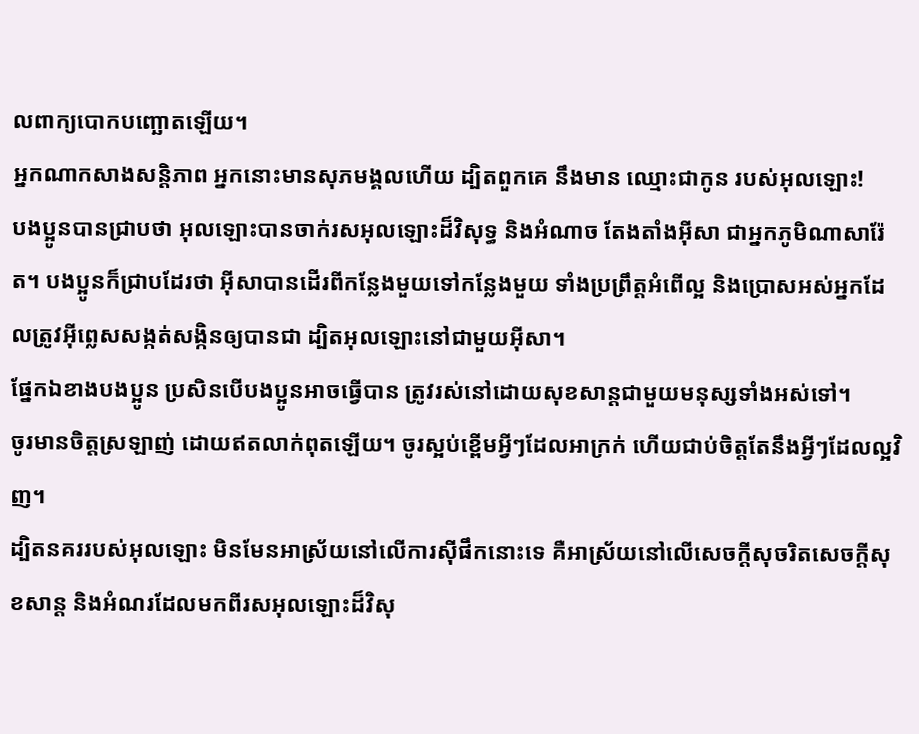លពាក្យបោកបញ្ឆោតឡើយ។
អ្នកណាកសាងសន្ដិភាព អ្នកនោះមានសុភមង្គលហើយ ដ្បិតពួកគេ នឹងមាន ឈ្មោះជាកូន របស់អុលឡោះ!
បងប្អូនបានជ្រាបថា អុលឡោះបានចាក់រសអុលឡោះដ៏វិសុទ្ធ និងអំណាច តែងតាំងអ៊ីសា ជាអ្នកភូមិណាសារ៉ែត។ បងប្អូនក៏ជ្រាបដែរថា អ៊ីសាបានដើរពីកន្លែងមួយទៅកន្លែងមួយ ទាំងប្រព្រឹត្ដអំពើល្អ និងប្រោសអស់អ្នកដែលត្រូវអ៊ីព្លេសសង្កត់សង្កិនឲ្យបានជា ដ្បិតអុលឡោះនៅជាមួយអ៊ីសា។
ផ្នែកឯខាងបងប្អូន ប្រសិនបើបងប្អូនអាចធ្វើបាន ត្រូវរស់នៅដោយសុខសាន្ដជាមួយមនុស្សទាំងអស់ទៅ។
ចូរមានចិត្ដស្រឡាញ់ ដោយឥតលាក់ពុតឡើយ។ ចូរស្អប់ខ្ពើមអ្វីៗដែលអាក្រក់ ហើយជាប់ចិត្ដតែនឹងអ្វីៗដែលល្អវិញ។
ដ្បិតនគររបស់អុលឡោះ មិនមែនអាស្រ័យនៅលើការស៊ីផឹកនោះទេ គឺអាស្រ័យនៅលើសេចក្ដីសុចរិតសេចក្ដីសុខសាន្ដ និងអំណរដែលមកពីរសអុលឡោះដ៏វិសុ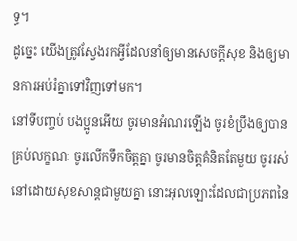ទ្ធ។
ដូច្នេះ យើងត្រូវស្វែងរកអ្វីដែលនាំឲ្យមានសេចក្ដីសុខ និងឲ្យមានការអប់រំគ្នាទៅវិញទៅមក។
នៅទីបញ្ចប់ បងប្អូនអើយ ចូរមានអំណរឡើង ចូរខំប្រឹងឲ្យបានគ្រប់លក្ខណៈ ចូរលើកទឹកចិត្ដគ្នា ចូរមានចិត្ដគំនិតតែមួយ ចូររស់នៅដោយសុខសាន្ដជាមួយគ្នា នោះអុលឡោះដែលជាប្រភពនៃ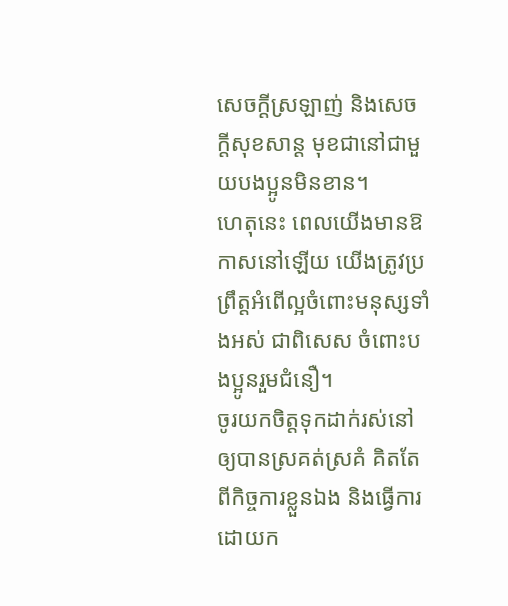សេចក្ដីស្រឡាញ់ និងសេចក្ដីសុខសាន្ដ មុខជានៅជាមួយបងប្អូនមិនខាន។
ហេតុនេះ ពេលយើងមានឱកាសនៅឡើយ យើងត្រូវប្រព្រឹត្ដអំពើល្អចំពោះមនុស្សទាំងអស់ ជាពិសេស ចំពោះបងប្អូនរួមជំនឿ។
ចូរយកចិត្ដទុកដាក់រស់នៅឲ្យបានស្រគត់ស្រគំ គិតតែពីកិច្ចការខ្លួនឯង និងធ្វើការដោយក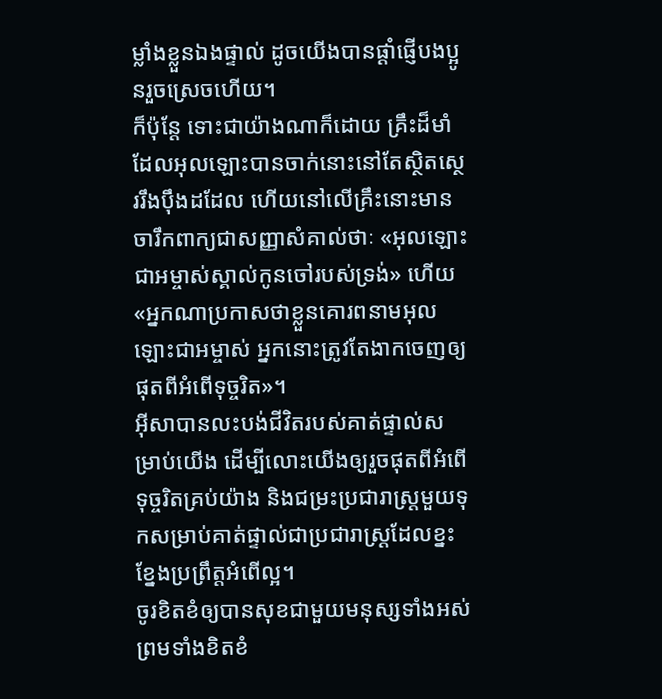ម្លាំងខ្លួនឯងផ្ទាល់ ដូចយើងបានផ្ដាំផ្ញើបងប្អូនរួចស្រេចហើយ។
ក៏ប៉ុន្ដែ ទោះជាយ៉ាងណាក៏ដោយ គ្រឹះដ៏មាំដែលអុលឡោះបានចាក់នោះនៅតែស្ថិតស្ថេររឹងប៉ឹងដដែល ហើយនៅលើគ្រឹះនោះមានចារឹកពាក្យជាសញ្ញាសំគាល់ថាៈ «អុលឡោះជាអម្ចាស់ស្គាល់កូនចៅរបស់ទ្រង់» ហើយ «អ្នកណាប្រកាសថាខ្លួនគោរពនាមអុលឡោះជាអម្ចាស់ អ្នកនោះត្រូវតែងាកចេញឲ្យផុតពីអំពើទុច្ចរិត»។
អ៊ីសាបានលះបង់ជីវិតរបស់គាត់ផ្ទាល់សម្រាប់យើង ដើម្បីលោះយើងឲ្យរួចផុតពីអំពើទុច្ចរិតគ្រប់យ៉ាង និងជម្រះប្រជារាស្ដ្រមួយទុកសម្រាប់គាត់ផ្ទាល់ជាប្រជារាស្ដ្រដែលខ្នះខ្នែងប្រព្រឹត្ដអំពើល្អ។
ចូរខិតខំឲ្យបានសុខជាមួយមនុស្សទាំងអស់ ព្រមទាំងខិតខំ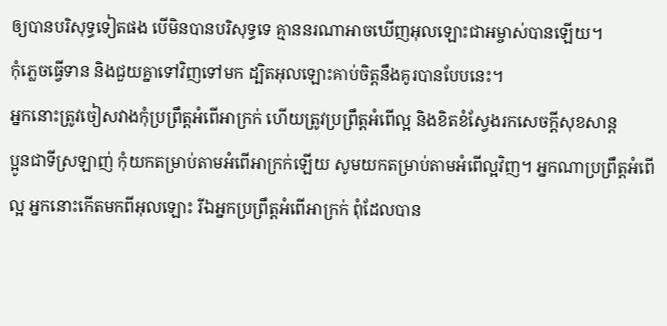ឲ្យបានបរិសុទ្ធទៀតផង បើមិនបានបរិសុទ្ធទេ គ្មាននរណាអាចឃើញអុលឡោះជាអម្ចាស់បានឡើយ។
កុំភ្លេចធ្វើទាន និងជួយគ្នាទៅវិញទៅមក ដ្បិតអុលឡោះគាប់ចិត្តនឹងគូរបានបែបនេះ។
អ្នកនោះត្រូវចៀសវាងកុំប្រព្រឹត្ដអំពើអាក្រក់ ហើយត្រូវប្រព្រឹត្ដអំពើល្អ និងខិតខំស្វែងរកសេចក្ដីសុខសាន្ដ
ប្អូនជាទីស្រឡាញ់ កុំយកតម្រាប់តាមអំពើអាក្រក់ឡើយ សូមយកតម្រាប់តាមអំពើល្អវិញ។ អ្នកណាប្រព្រឹត្ដអំពើល្អ អ្នកនោះកើតមកពីអុលឡោះ រីឯអ្នកប្រព្រឹត្ដអំពើអាក្រក់ ពុំដែលបាន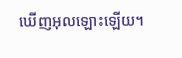ឃើញអុលឡោះឡើយ។